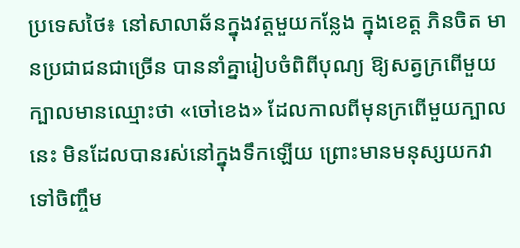ប្រទេសថៃ៖ នៅសាលាឆ័នក្នុងវត្តមួយកន្លែង ក្នុងខេត្ត ភិនចិត មានប្រជាជនជាច្រើន បាននាំគ្នារៀបចំពិពីបុណ្យ ឱ្យសត្វក្រពើមួយក្បាលមានឈ្មោះថា «ចៅខេង» ដែលកាលពីមុនក្រពើមួយក្បាលនេះ មិនដែលបានរស់នៅក្នុងទឹកឡើយ ព្រោះមានមនុស្សយកវាទៅចិញ្ចឹម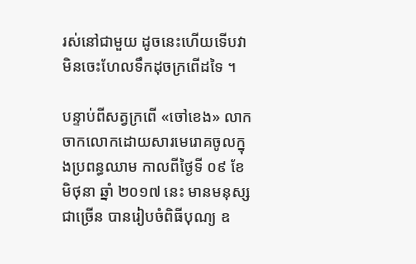រស់នៅជាមួយ ដូចនេះហើយទើបវាមិនចេះហែលទឹកដុចក្រពើដទៃ ។

បន្ទាប់ពីសត្វក្រពើ «ចៅខេង» លាកចាកលោកដោយសារមេរោគចូលក្នុងប្រពន្ធឈាម កាលពីថ្ងៃទី ០៩ ខែមិថុនា ឆ្នាំ ២០១៧ នេះ មានមនុស្សជាច្រើន បានរៀបចំពិធីបុណ្យ ឧ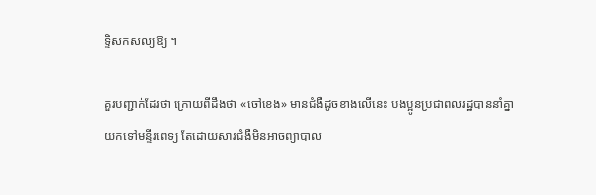ទ្ទិសកសល្យឱ្យ ។

គួរបញ្ជាក់ដែរថា ក្រោយពីដឹងថា «ចៅខេង» មានជំងឺដូចខាងលើនេះ បងប្អូនប្រជាពលរដ្ឋបាននាំគ្នាយកទៅមន្ទីរពេទ្យ តែដោយសារជំងឺមិនអាចព្យាបាល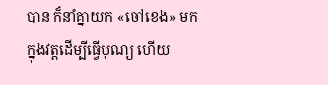បាន ក៏នាំគ្នាយក «ចៅខេង» មកក្នុងវត្តដើម្បីធ្វើបុណ្យ ហើយ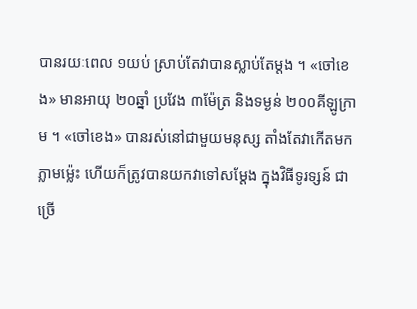បានរយៈពេល ១យប់ ស្រាប់តែវាបានស្លាប់តែម្ដង ។ «ចៅខេង» មានអាយុ ២០ឆ្នាំ ប្រវែង ៣ម៉ែត្រ និងទម្ងន់ ២០០គីឡូក្រាម ។ «ចៅខេង» បានរស់នៅជាមួយមនុស្ស តាំងតែវាកើតមកភ្លាមម្ល៉េះ ហើយក៏ត្រូវបានយកវាទៅសម្ដែង ក្នុងវិធីទូរទ្សន៍ ជាច្រើ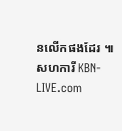នលើកផងដែរ ៕
សហការី KBN-LIVE.com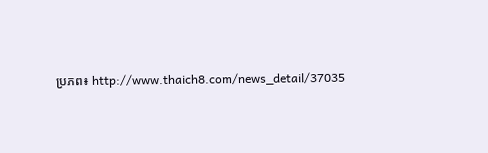ប្រភព៖ http://www.thaich8.com/news_detail/37035